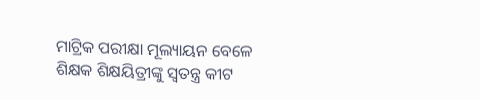ମାଟ୍ରିକ ପରୀକ୍ଷା ମୂଲ୍ୟାୟନ ବେଳେ ଶିକ୍ଷକ ଶିକ୍ଷୟିତ୍ରୀଙ୍କୁ ସ୍ୱତନ୍ତ୍ର କୀଟ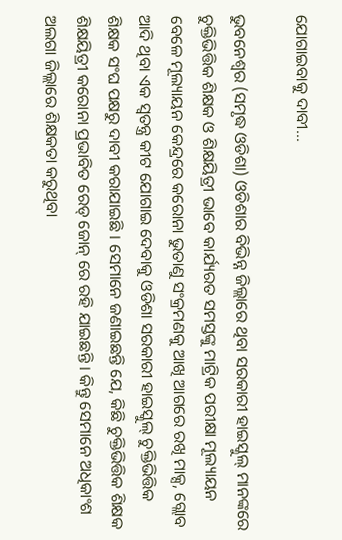ଯୋଗାଇବାକୁ ଦାବୀ…

ଭୁବନେଶ୍ୱର (ସମୃଦ୍ଧ ଓଡିଶା) ଓଡିଶାର ବିଭିନ୍ନ ଜିଲ୍ଲାରେ ଥିବା ସରକାରୀ ହାଇସ୍କୁଲ୍ ମାନଙ୍କରେ ଚୁକ୍ତିଭିତ୍ତିକ ଶିକ୍ଷକ ଓ ଶିକ୍ଷୟିତ୍ରୀ ଭାବେ କାର୍ଯ୍ୟରତ ସମସ୍ତଙ୍କୁ ମାଟ୍ରିକ ପରୀକ୍ଷା ମୂଲ୍ୟାୟନ ବେଳେ ମୂଲ୍ୟାୟନ କେନ୍ଦ୍ରରେ କରୋନା ଭୁତାଣୁ ସଂକ୍ରମଣକୁ ଆଖି ଆଗରେ ରଖି ମାକ୍ସ, ଗ୍ଲୋବ ଆଦି ଥିବା ଏକ ସ୍ୱତନ୍ତ୍ର କୀଟ ଯୋଗାଇ ଦେବାକୁ ଓଡିଶା ସରକାରୀ ହାଇସ୍କୁଲ୍ ଚୁକ୍ତିଭିତ୍ତିକ ଶିକ୍ଷକ ସଂଘ ପକ୍ଷରୁ ଦାବୀ କରାଯାଇଛି । ସେମାନେ ଜଣାଇଛନ୍ତି ଯେ, କିଛି ଚୁକ୍ତିଭିତ୍ତିକ ଶିକ୍ଷକ ଶିକ୍ଷୟିତ୍ରୀ କରୋନା ପ୍ରଭାବିତ ରେଡ୍ ଜୋନ୍ ରେ ରହି ଯାଇଛନ୍ତି । କିନ୍ତୁ ସେମାନେ ଅଧିକାଂଶ ଅଲଗା ଜିଲ୍ଲାରେ ଶିକ୍ଷକତା କରୁଥିବା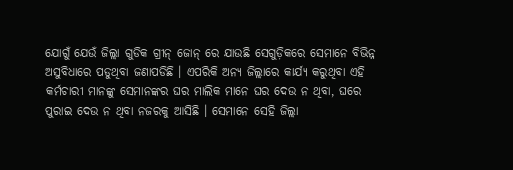ଯୋଗୁଁ ଯେଉଁ ଜିଲ୍ଲା ଗୁଡିକ ଗ୍ରୀନ୍ ଜୋନ୍ ରେ ଯାଉଛି ସେଗୁଡ଼ିକରେ ସେମାନେ ବିଭିନ୍ନ ଅସୁବିଧାରେ ପଡୁଥିବା ଜଣାପଡିଛି । ଏପରିକି ଅନ୍ୟ ଜିଲ୍ଲାରେ କାର୍ଯ୍ୟ କରୁଥିବା ଏହି କର୍ମଚାରୀ ମାନଙ୍କୁ ସେମାନଙ୍କର ଘର ମାଲିକ ମାନେ ଘର ଦେଉ ନ ଥିବା, ଘରେ ପୁରାଇ ଦେଉ ନ ଥିବା ନଜରକୁ ଆସିଛି । ସେମାନେ ସେହି ଜିଲ୍ଲା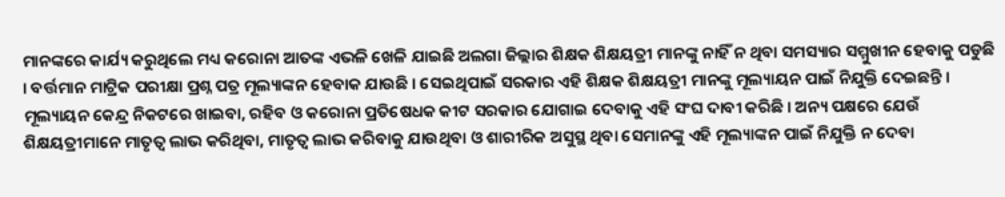ମାନଙ୍କରେ କାର୍ଯ୍ୟ କରୁଥିଲେ ମଧ୍ୟ କରୋନା ଆତଙ୍କ ଏଭଳି ଖେଳି ଯାଇଛି ଅଲଗା ଜିଲ୍ଲାର ଶିକ୍ଷକ ଶିକ୍ଷୟତ୍ରୀ ମାନଙ୍କୁ ନାହିଁ ନ ଥିବା ସମସ୍ୟାର ସମ୍ମୁଖୀନ ହେବାକୁ ପଡୁଛି । ବର୍ତ୍ତମାନ ମାଟ୍ରିକ ପରୀକ୍ଷା ପ୍ରଶ୍ନ ପତ୍ର ମୂଲ୍ୟାଙ୍କନ ହେବାକ ଯାଉଛି । ସେଇଥିପାଇଁ ସରକାର ଏହି ଶିକ୍ଷକ ଶିକ୍ଷୟତ୍ରୀ ମାନଙ୍କୁ ମୂଲ୍ୟାୟନ ପାଇଁ ନିଯୁକ୍ତି ଦେଇଛନ୍ତି । ମୂଲ୍ୟାୟନ କେନ୍ଦ୍ର ନିକଟରେ ଖାଇବା, ରହିବ ଓ କରୋନା ପ୍ରତିଷେଧକ କୀଟ ସରକାର ଯୋଗାଇ ଦେବାକୁ ଏହି ସଂଘ ଦାବୀ କରିଛି । ଅନ୍ୟ ପକ୍ଷରେ ଯେଉଁ ଶିକ୍ଷୟତ୍ରୀମାନେ ମାତୃତ୍ୱ ଲାଭ କରିଥିବା, ମାତୃତ୍ୱ ଲାଭ କରିବାକୁ ଯାଉଥିବା ଓ ଶାରୀରିକ ଅସୁସ୍ଥ ଥିବା ସେମାନଙ୍କୁ ଏହି ମୂଲ୍ୟାଙ୍କନ ପାଇଁ ନିଯୁକ୍ତି ନ ଦେବା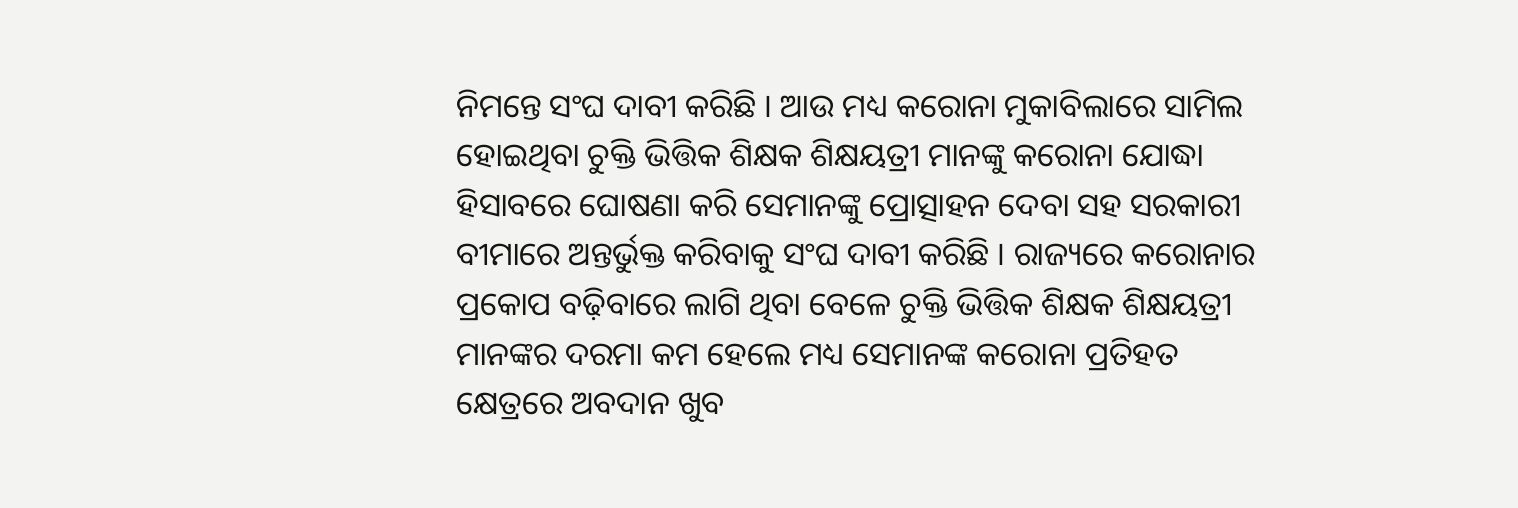ନିମନ୍ତେ ସଂଘ ଦାବୀ କରିଛି । ଆଉ ମଧ୍ୟ କରୋନା ମୁକାବିଲାରେ ସାମିଲ ହୋଇଥିବା ଚୁକ୍ତି ଭିତ୍ତିକ ଶିକ୍ଷକ ଶିକ୍ଷୟତ୍ରୀ ମାନଙ୍କୁ କରୋନା ଯୋଦ୍ଧା ହିସାବରେ ଘୋଷଣା କରି ସେମାନଙ୍କୁ ପ୍ରୋତ୍ସାହନ ଦେବା ସହ ସରକାରୀ ବୀମାରେ ଅନ୍ତର୍ଭୁକ୍ତ କରିବାକୁ ସଂଘ ଦାବୀ କରିଛି । ରାଜ୍ୟରେ କରୋନାର ପ୍ରକୋପ ବଢ଼ିବାରେ ଲାଗି ଥିବା ବେଳେ ଚୁକ୍ତି ଭିତ୍ତିକ ଶିକ୍ଷକ ଶିକ୍ଷୟତ୍ରୀ ମାନଙ୍କର ଦରମା କମ ହେଲେ ମଧ୍ୟ ସେମାନଙ୍କ କରୋନା ପ୍ରତିହତ କ୍ଷେତ୍ରରେ ଅବଦାନ ଖୁବ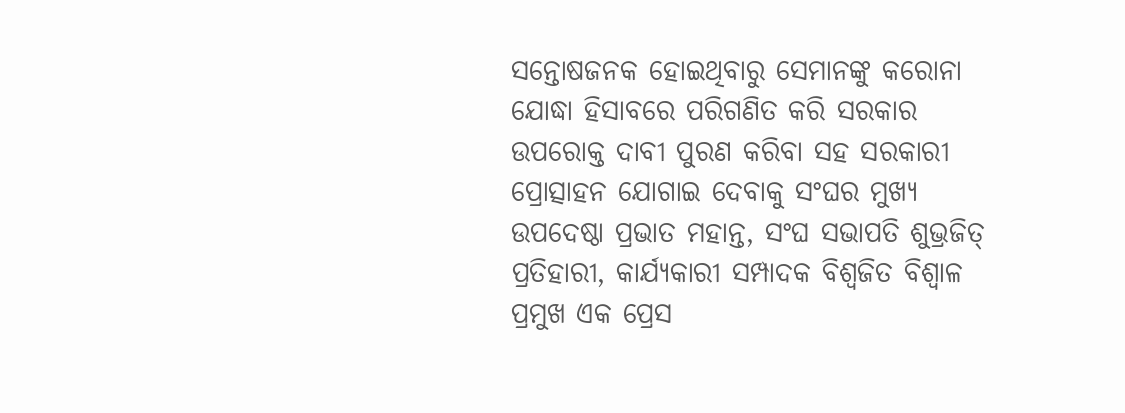ସନ୍ତୋଷଜନକ ହୋଇଥିବାରୁ ସେମାନଙ୍କୁ କରୋନା ଯୋଦ୍ଧା ହିସାବରେ ପରିଗଣିତ କରି ସରକାର ଉପରୋକ୍ତ ଦାବୀ ପୁରଣ କରିବା ସହ ସରକାରୀ ପ୍ରୋତ୍ସାହନ ଯୋଗାଇ ଦେବାକୁ ସଂଘର ମୁଖ୍ୟ ଉପଦେଷ୍ଠା ପ୍ରଭାତ ମହାନ୍ତ, ସଂଘ ସଭାପତି ଶୁଭ୍ରଜିତ୍ ପ୍ରତିହାରୀ, କାର୍ଯ୍ୟକାରୀ ସମ୍ପାଦକ ବିଶ୍ୱଜିତ ବିଶ୍ୱାଳ ପ୍ରମୁଖ ଏକ ପ୍ରେସ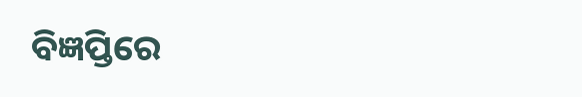ବିଜ୍ଞପ୍ତିରେ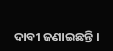ଦାବୀ ଜଣାଇଛନ୍ତି ।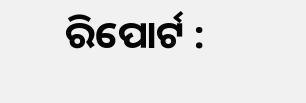ରିପୋର୍ଟ :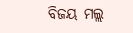ବିଜୟ ମଲ୍ଲ